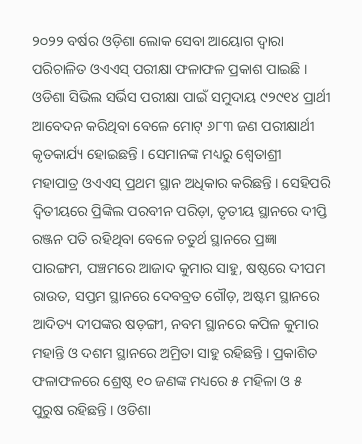୨୦୨୨ ବର୍ଷର ଓଡ଼ିଶା ଲୋକ ସେବା ଆୟୋଗ ଦ୍ୱାରା ପରିଚାଳିତ ଓଏଏସ୍ ପରୀକ୍ଷା ଫଳାଫଳ ପ୍ରକାଶ ପାଇଛି । ଓଡିଶା ସିଭିଲ ସର୍ଭିସ ପରୀକ୍ଷା ପାଇଁ ସମୁଦାୟ ୯୨୯୧୪ ପ୍ରାର୍ଥୀ ଆବେଦନ କରିଥିବା ବେଳେ ମୋଟ୍ ୬୮୩ ଜଣ ପରୀକ୍ଷାର୍ଥୀ କୃତକାର୍ଯ୍ୟ ହୋଇଛନ୍ତି । ସେମାନଙ୍କ ମଧ୍ୟରୁ ଶ୍ୱେତାଶ୍ରୀ ମହାପାତ୍ର ଓଏଏସ୍ ପ୍ରଥମ ସ୍ଥାନ ଅଧିକାର କରିଛନ୍ତି । ସେହିପରି ଦ୍ୱିତୀୟରେ ପ୍ରିଙ୍କିଲ ପରବୀନ ପରିଡ଼ା, ତୃତୀୟ ସ୍ଥାନରେ ଦୀପ୍ତି ରଞ୍ଜନ ପତି ରହିଥିବା ବେଳେ ଚତୁର୍ଥ ସ୍ଥାନରେ ପ୍ରଜ୍ଞା ପାରଙ୍ଗମ, ପଞ୍ଚମରେ ଆଜାଦ କୁମାର ସାହୁ, ଷଷ୍ଠରେ ଦୀପମ ରାଉତ, ସପ୍ତମ ସ୍ଥାନରେ ଦେବବ୍ରତ ଗୌଡ଼, ଅଷ୍ଟମ ସ୍ଥାନରେ ଆଦିତ୍ୟ ଦୀପଙ୍କର ଷଡ଼ଙ୍ଗୀ, ନବମ ସ୍ଥାନରେ କପିଳ କୁମାର ମହାନ୍ତି ଓ ଦଶମ ସ୍ଥାନରେ ଅମ୍ରିତା ସାହୁ ରହିଛନ୍ତି । ପ୍ରକାଶିତ ଫଳାଫଳରେ ଶ୍ରେଷ୍ଠ ୧୦ ଜଣଙ୍କ ମଧ୍ୟରେ ୫ ମହିଳା ଓ ୫ ପୁରୁଷ ରହିଛନ୍ତି । ଓଡିଶା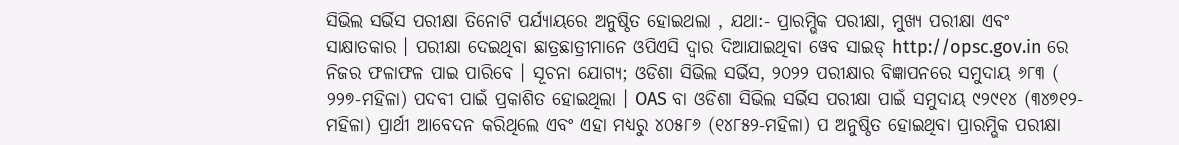ସିଭିଲ ସର୍ଭିସ ପରୀକ୍ଷା ତିନୋଟି ପର୍ଯ୍ୟାୟରେ ଅନୁଷ୍ଠିତ ହୋଇଥଲା , ଯଥା:- ପ୍ରାରମ୍ଭିକ ପରୀକ୍ଷା, ମୁଖ୍ୟ ପରୀକ୍ଷା ଏବଂ ସାକ୍ଷାତକାର । ପରୀକ୍ଷା ଦେଇଥିବା ଛାତ୍ରଛାତ୍ରୀମାନେ ଓପିଏସି ଦ୍ୱାର ଦିଆଯାଇଥିବା ୱେବ ସାଇଡ୍ http://opsc.gov.in ରେ ନିଜର ଫଳାଫଳ ପାଇ ପାରିବେ । ସୂଚନା ଯୋଗ୍ୟ; ଓଡିଶା ସିଭିଲ ସର୍ଭିସ, ୨୦୨୨ ପରୀକ୍ଷାର ବିଜ୍ଞାପନରେ ସମୁଦାୟ ୬୮୩ ( ୨୨୭-ମହିଳା) ପଦବୀ ପାଇଁ ପ୍ରକାଶିତ ହୋଇଥିଲା । OAS ବା ଓଡିଶା ସିଭିଲ ସର୍ଭିସ ପରୀକ୍ଷା ପାଇଁ ସମୁଦାୟ ୯୨୯୧୪ (୩୪୭୧୨-ମହିଳା) ପ୍ରାର୍ଥୀ ଆବେଦନ କରିଥିଲେ ଏବଂ ଏହା ମଧ୍ୟରୁ ୪୦୫୮୬ (୧୪୮୫୨-ମହିଳା) ପ ଅନୁଷ୍ଠିତ ହୋଇଥିବା ପ୍ରାରମ୍ଭିକ ପରୀକ୍ଷା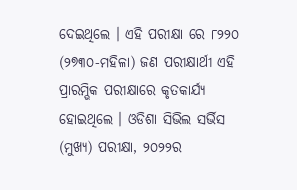ଦେଇଥିଲେ । ଏହି ପରୀକ୍ଷା ରେ ୮୨୨୦ (୨୭୩୦-ମହିଳା) ଜଣ ପରୀକ୍ଷାର୍ଥୀ ଏହି ପ୍ରାରମ୍ଭିକ ପରୀକ୍ଷାରେ କୃତକାର୍ଯ୍ୟ ହୋଇଥିଲେ । ଓଡିଶା ସିଭିଲ ସର୍ଭିସ (ମୁଖ୍ୟ) ପରୀକ୍ଷା, ୨୦୨୨ର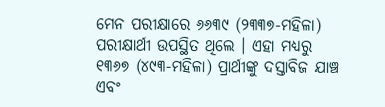ମେନ ପରୀକ୍ଷାରେ ୬୬୩୯ (୨୩୩୭-ମହିଳା) ପରୀକ୍ଷାର୍ଥୀ ଉପସ୍ଥିତ ଥିଲେ । ଏହା ମଧ୍ୟରୁ ୧୩୬୭ (୪୯୩-ମହିଳା) ପ୍ରାର୍ଥୀଙ୍କୁ ଦସ୍ତାବିଜ ଯାଞ୍ଚ ଏବଂ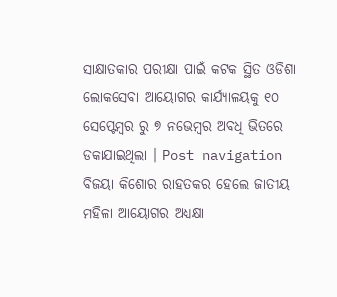ସାକ୍ଷାତକାର ପରୀକ୍ଷା ପାଇଁ କଟକ ସ୍ଥିତ ଓଡିଶା ଲୋକସେବା ଆୟୋଗର କାର୍ଯ୍ୟାଳୟକୁ ୧୦ ସେପ୍ଟେମ୍ୱର ରୁ ୭ ନଭେମ୍ବର ଅବଧି ଭିତରେ ଡକାଯାଇଥିଲା । Post navigation ବିଜୟା କିଶୋର ରାହତକର ହେଲେ ଜାତୀୟ ମହିଳା ଆୟୋଗର ଅଧ୍ୟକ୍ଷା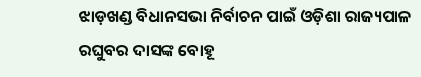ଝାଡ଼ଖଣ୍ଡ ବିଧାନସଭା ନିର୍ବାଚନ ପାଇଁ ଓଡ଼ିଶା ରାଜ୍ୟପାଳ ରଘୁବର ଦାସଙ୍କ ବୋହୂ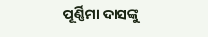ପୂର୍ଣ୍ଣିମା ଦାସଙ୍କୁ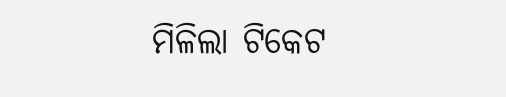ମିଳିଲା ଟିକେଟ